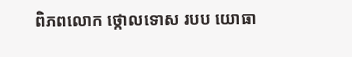ពិភពលោក ថ្កោលទោស របប យោធា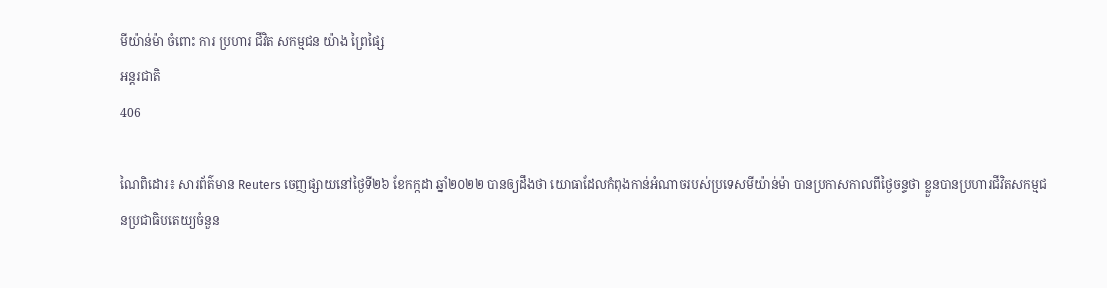មីយ៉ាន់ម៉ា ចំពោះ ការ ប្រហារ ជីវិត សកម្មជន យ៉ាង ព្រៃផ្សៃ
អន្តរជាតិ
406

ណៃពិដោរ៖ សារព័ត៌មាន Reuters ចេញផ្សាយនៅថ្ងៃទី២៦ ខែកក្កដា ឆ្នាំ២០២២ បានឲ្យដឹងថា យោធាដែលកំពុងកាន់អំណាចរបស់ប្រទេសមីយ៉ាន់ម៉ា បានប្រកាសកាលពីថ្ងៃចន្ទថា ខ្លួនបានប្រហារជីវិតសកម្មជនប្រជាធិបតេយ្យចំនួន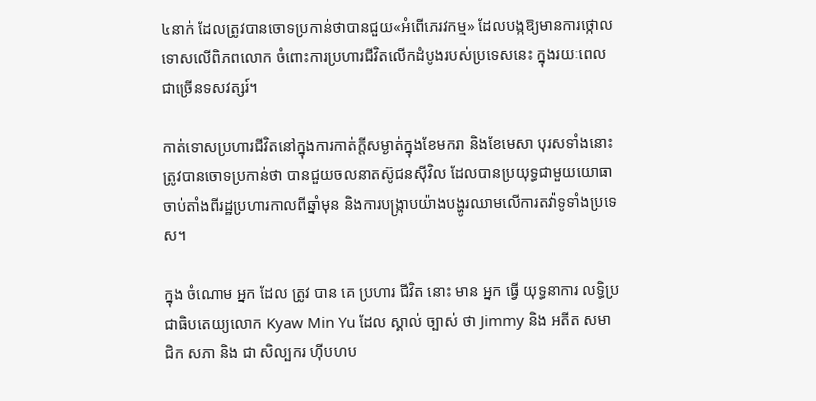៤នាក់ ដែលត្រូវបានចោទប្រកាន់ថាបានជួយ«អំពើភេរវកម្ម» ដែលបង្កឱ្យមានការថ្កោលទោសលើពិភពលោក ចំពោះការប្រហារជីវិតលើកដំបូងរបស់ប្រទេសនេះ ក្នុងរយៈពេលជាច្រើនទសវត្សរ៍។

កាត់ទោសប្រហារជីវិតនៅក្នុងការកាត់ក្តីសម្ងាត់ក្នុងខែមករា និងខែមេសា បុរសទាំងនោះត្រូវបានចោទប្រកាន់ថា បានជួយចលនាតស៊ូជនស៊ីវិល ដែលបានប្រយុទ្ធជាមួយយោធា ចាប់តាំងពីរដ្ឋប្រហារកាលពីឆ្នាំមុន និងការបង្ក្រាបយ៉ាងបង្ហូរឈាមលើការតវ៉ាទូទាំងប្រទេស។

ក្នុង ចំណោម អ្នក ដែល ត្រូវ បាន គេ ប្រហារ ជីវិត នោះ មាន អ្នក ធ្វើ យុទ្ធនាការ លទ្ធិប្រជាធិបតេយ្យលោក Kyaw Min Yu ដែល ស្គាល់ ច្បាស់ ថា Jimmy និង អតីត សមាជិក សភា និង ជា សិល្បករ ហ៊ីបហប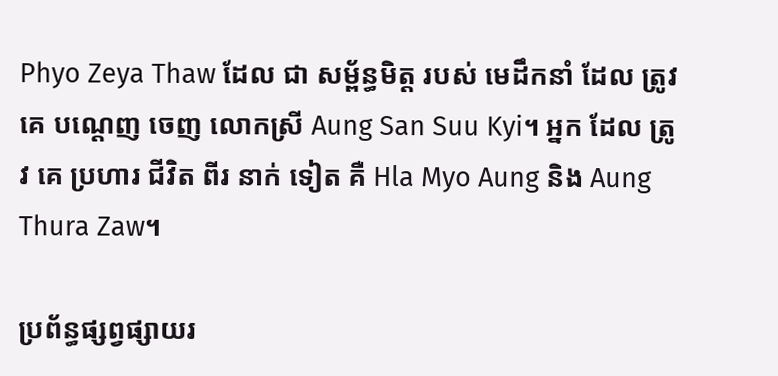Phyo Zeya Thaw ដែល ជា សម្ព័ន្ធមិត្ត របស់ មេដឹកនាំ ដែល ត្រូវ គេ បណ្តេញ ចេញ លោកស្រី Aung San Suu Kyi។ អ្នក ដែល ត្រូវ គេ ប្រហារ ជីវិត ពីរ នាក់ ទៀត គឺ Hla Myo Aung និង Aung Thura Zaw។

ប្រព័ន្ធផ្សព្វផ្សាយរ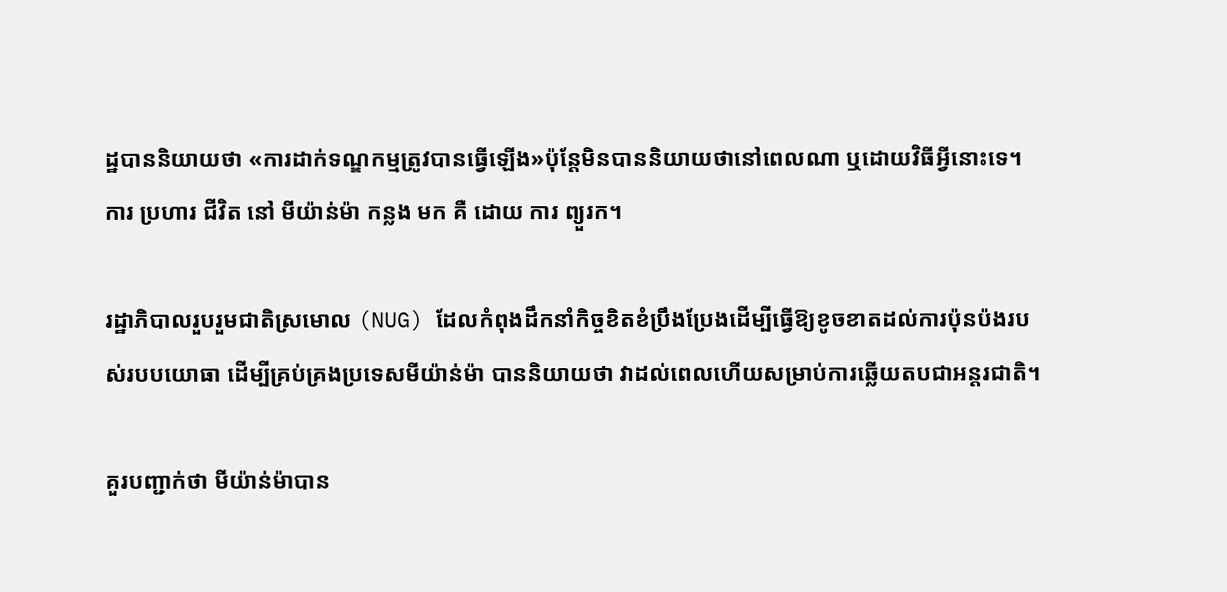ដ្ឋបាននិយាយថា «ការដាក់ទណ្ឌកម្មត្រូវបានធ្វើឡើង»ប៉ុន្តែមិនបាននិយាយថានៅពេលណា ឬដោយវិធីអ្វីនោះទេ។ ការ ប្រហារ ជីវិត នៅ មីយ៉ាន់ម៉ា កន្លង មក គឺ ដោយ ការ ព្យួរក។

រដ្ឋាភិបាលរួបរួមជាតិស្រមោល (NUG) ដែលកំពុងដឹកនាំកិច្ចខិតខំប្រឹងប្រែងដើម្បីធ្វើឱ្យខូចខាតដល់ការប៉ុនប៉ងរបស់របបយោធា ដើម្បីគ្រប់គ្រងប្រទេសមីយ៉ាន់ម៉ា បាននិយាយថា វាដល់ពេលហើយសម្រាប់ការឆ្លើយតបជាអន្តរជាតិ។

គួរបញ្ជាក់ថា មីយ៉ាន់ម៉ាបាន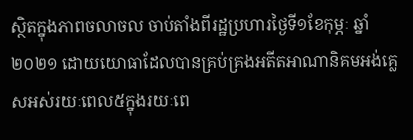ស្ថិតក្នុងភាពចលាចល ចាប់តាំងពីរដ្ឋប្រហារថ្ងៃទី១ខែកុម្ភៈ ឆ្នាំ ២០២១ ដោយយោធាដែលបានគ្រប់គ្រងអតីតអាណានិគមអង់គ្លេសអស់រយៈពេល៥ក្នុងរយៈពេ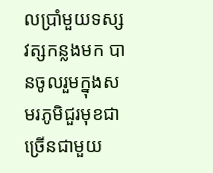លប្រាំមួយទស្សវត្សកន្លងមក បានចូលរួមក្នុងសមរភូមិជួរមុខជាច្រើនជាមួយ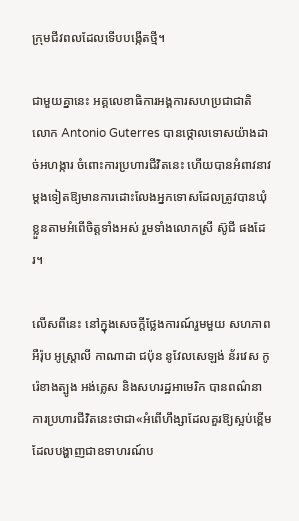ក្រុមជីវពលដែលទើបបង្កើតថ្មី។

ជាមួយគ្នានេះ អគ្គលេខាធិការអង្គការសហប្រជាជាតិ លោក Antonio Guterres បានថ្កោលទោសយ៉ាងដាច់អហង្ការ ចំពោះការប្រហារជីវិតនេះ ហើយបានអំពាវនាវម្តងទៀតឱ្យមានការដោះលែងអ្នកទោសដែលត្រូវបានឃុំខ្លួនតាមអំពើចិត្តទាំងអស់ រួមទាំងលោកស្រី ស៊ូជី ផងដែរ។

លើសពីនេះ នៅក្នុងសេចក្តីថ្លែងការណ៍រួមមួយ សហភាពអឺរ៉ុប អូស្ត្រាលី កាណាដា ជប៉ុន នូវែលសេឡង់ ន័រវេស កូរ៉េខាងត្បូង អង់គ្លេស និងសហរដ្ឋអាមេរិក បានពណ៌នាការប្រហារជីវិតនេះថាជា«អំពើហឹង្សាដែលគួរឱ្យស្អប់ខ្ពើម ដែលបង្ហាញជាឧទាហរណ៍ប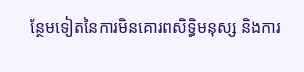ន្ថែមទៀតនៃការមិនគោរពសិទ្ធិមនុស្ស និងការ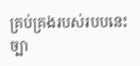គ្រប់គ្រងរបស់របបនេះ ច្បា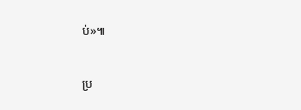ប់»៕

ប្រ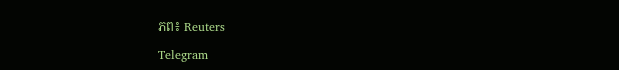ភព៖ Reuters

Telegram